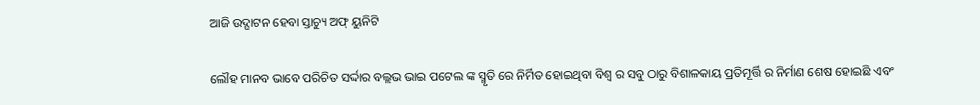ଆଜି ଉଦ୍ଘାଟନ ହେବା ସ୍ତାଚ୍ୟୁ ଅଫ୍ ୟୁନିଟି

ଲୌହ ମାନବ ଭାବେ ପରିଚିତ ସର୍ଦ୍ଦାର ବଲ୍ଲଭ ଭାଇ ପଟେଲ ଙ୍କ ସ୍ମୃତି ରେ ନିର୍ମିତ ହୋଇଥିବା ବିଶ୍ଵ ର ସବୁ ଠାରୁ ବିଶାଳକାୟ ପ୍ରତିମୂର୍ତ୍ତି ର ନିର୍ମାଣ ଶେଷ ହୋଇଛି ଏବଂ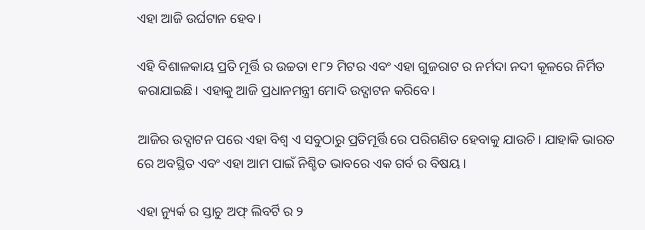ଏହା ଆଜି ଉର୍ଘଟାନ ହେବ।

ଏହି ବିଶାଳକାୟ ପ୍ରତି ମୂର୍ତ୍ତି ର ଉଚ୍ଚତା ୧୮୨ ମିଟର ଏବଂ ଏହା ଗୁଜରାଟ ର ନର୍ମଦା ନଦୀ କୂଳରେ ନିର୍ମିତ କରାଯାଇଛି। ଏହାକୁ ଆଜି ପ୍ରଧାନମନ୍ତ୍ରୀ ମୋଦି ଉଦ୍ଘାଟନ କରିବେ।

ଆଜିର ଉଦ୍ଘାଟନ ପରେ ଏହା ବିଶ୍ଵ ଏ ସବୁଠାରୁ ପ୍ରତିମୂର୍ତ୍ତି ରେ ପରିଗଣିତ ହେବାକୁ ଯାଉଚି। ଯାହାକି ଭାରତ ରେ ଅବସ୍ଥିତ ଏବଂ ଏହା ଆମ ପାଇଁ ନିଶ୍ଚିତ ଭାବରେ ଏକ ଗର୍ବ ର ବିଷୟ।

ଏହା ନ୍ୟୁର୍କ ର ସ୍ତାଚୁ ଅଫ୍ ଲିବର୍ଟି ର ୨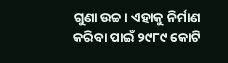ଗୁଣା ଉଚ୍ଚ। ଏହାକୁ ନିର୍ମାଣ କରିବା ପାଇଁ ୨୯୮୯ କୋଟି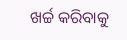ଖର୍ଚ୍ଚ କରିବାକୁ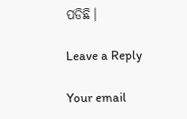ପଡିଛି।

Leave a Reply

Your email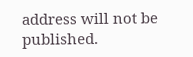address will not be published.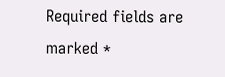Required fields are marked *